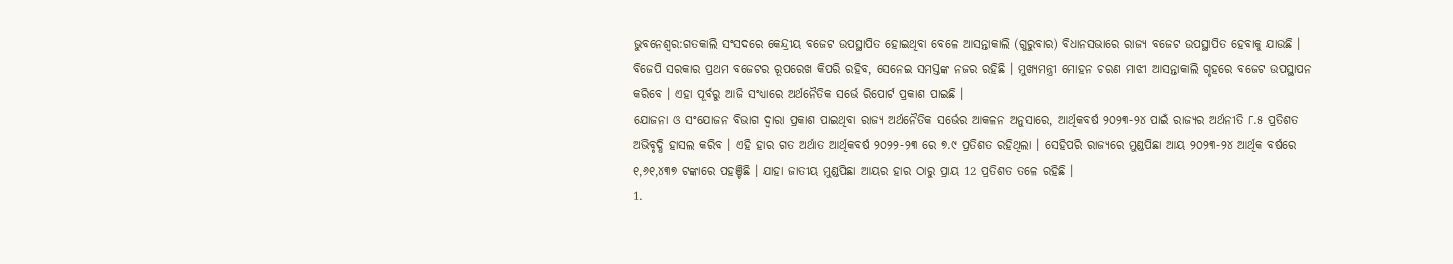ଭୁବନେଶ୍ବର:ଗତକାଲି ସଂସଦରେ କେନ୍ଦ୍ରୀୟ ବଜେଟ ଉପସ୍ଥାପିତ ହୋଇଥିବା ବେଳେ ଆସନ୍ତାକାଲି (ଗୁରୁବାର) ବିଧାନସଭାରେ ରାଜ୍ୟ ବଜେଟ ଉପସ୍ଥାପିତ ହେବାକୁ ଯାଉଛି । ବିଜେପି ସରକାର ପ୍ରଥମ ବଜେଟର ରୂପରେଖ କିପରି ରହିବ, ସେନେଇ ସମସ୍ତଙ୍କ ନଜର ରହିଛି । ମୁଖ୍ୟମନ୍ତ୍ରୀ ମୋହନ ଚରଣ ମାଝୀ ଆସନ୍ତାକାଲି ଗୃହରେ ବଜେଟ ଉପସ୍ଥାପନ କରିବେ । ଏହା ପୂର୍ବରୁ ଆଜି ସଂଧ୍ୟାରେ ଅର୍ଥନୈତିକ ସର୍ଭେ ରିପୋର୍ଟ ପ୍ରକାଶ ପାଇଛି ।
ଯୋଜନା ଓ ସଂଯୋଜନ ବିଭାଗ ଦ୍ବାରା ପ୍ରକାଶ ପାଇଥିବା ରାଜ୍ୟ ଅର୍ଥନୈତିକ ସର୍ଭେର ଆକଳନ ଅନୁସାରେ, ଆର୍ଥିକବର୍ଷ ୨୦୨୩-୨୪ ପାଇଁ ରାଜ୍ୟର ଅର୍ଥନୀତି ୮.୫ ପ୍ରତିଶତ ଅଭିବୃଦ୍ଧି ହାସଲ କରିବ । ଏହି ହାର ଗତ ଅର୍ଥାତ ଆର୍ଥିକବର୍ଷ ୨୦୨୨-୨୩ ରେ ୭.୯ ପ୍ରତିଶତ ରହିଥିଲା । ସେହିପରି ରାଜ୍ୟରେ ମୁଣ୍ଡପିଛା ଆୟ ୨୦୨୩-୨୪ ଆର୍ଥିକ ବର୍ଷରେ ୧,୬୧,୪୩୭ ଟଙ୍କାରେ ପହଞ୍ଚିଛି । ଯାହା ଜାତୀୟ ମୁଣ୍ଡପିଛା ଆୟର ହାର ଠାରୁ ପ୍ରାୟ 12 ପ୍ରତିଶତ ତଳେ ରହିଛି ।
1.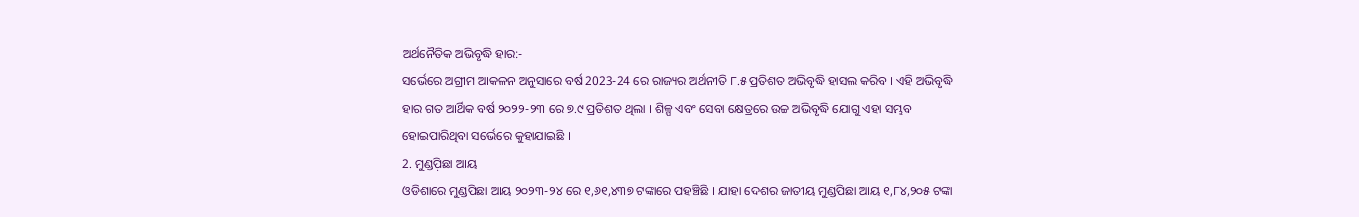ଅର୍ଥନୈତିକ ଅଭିବୃଦ୍ଧି ହାର:-
ସର୍ଭେରେ ଅଗ୍ରୀମ ଆକଳନ ଅନୁସାରେ ବର୍ଷ 2023-24 ରେ ରାଜ୍ୟର ଅର୍ଥନୀତି ୮.୫ ପ୍ରତିଶତ ଅଭିବୃଦ୍ଧି ହାସଲ କରିବ । ଏହି ଅଭିବୃଦ୍ଧି ହାର ଗତ ଆର୍ଥିକ ବର୍ଷ ୨୦୨୨-୨୩ ରେ ୭.୯ ପ୍ରତିଶତ ଥିଲା । ଶିଳ୍ପ ଏବଂ ସେବା କ୍ଷେତ୍ରରେ ଉଚ୍ଚ ଅଭିବୃଦ୍ଧି ଯୋଗୁ ଏହା ସମ୍ଭବ ହୋଇପାରିଥିବା ସର୍ଭେରେ କୁହାଯାଇଛି ।
2. ମୁଣ୍ଡପ଼ିଛା ଆୟ
ଓଡିଶାରେ ମୁଣ୍ଡପିଛା ଆୟ ୨୦୨୩-୨୪ ରେ ୧,୬୧,୪୩୭ ଟଙ୍କାରେ ପହଞ୍ଚିଛି । ଯାହା ଦେଶର ଜାତୀୟ ମୁଣ୍ଡପିଛା ଆୟ ୧,୮୪,୨୦୫ ଟଙ୍କା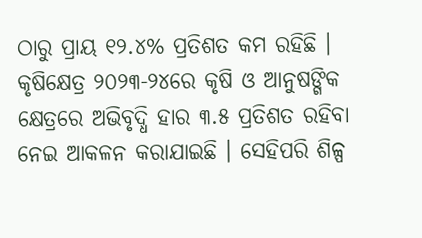ଠାରୁ ପ୍ରାୟ ୧୨.୪% ପ୍ରତିଶତ କମ ରହିଛି । କୃଷିକ୍ଷେତ୍ର ୨୦୨୩-୨୪ରେ କୃଷି ଓ ଆନୁଷଙ୍ଗିକ କ୍ଷେତ୍ରରେ ଅଭିବୃଦ୍ଧି ହାର ୩.୫ ପ୍ରତିଶତ ରହିବା ନେଇ ଆକଳନ କରାଯାଇଛି । ସେହିପରି ଶିଳ୍ପ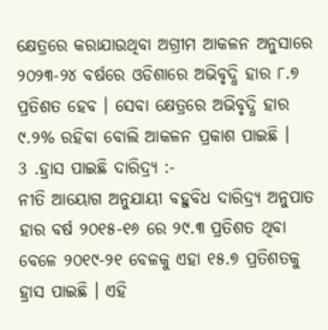କ୍ଷେତ୍ରରେ କରାଯାଉଥିବା ଅଗ୍ରୀମ ଆକଳନ ଅନୁସାରେ ୨୦୨୩-୨୪ ବର୍ଷରେ ଓଡିଶାରେ ଅଭିବୃଦ୍ଧି ହାର ୮.୭ ପ୍ରତିଶତ ହେବ । ସେବା କ୍ଷେତ୍ରରେ ଅଭିବୃଦ୍ଧି ହାର ୯.୨% ରହିବା ବୋଲି ଆକଳନ ପ୍ରକାଶ ପାଇଛି ।
3 .ହ୍ରାସ ପାଇଛି ଦାରିଦ୍ର୍ୟ :-
ନୀତି ଆୟୋଗ ଅନୁଯାୟୀ ବହୁବିଧ ଦାରିଦ୍ର୍ୟ ଅନୁପାତ ହାର ବର୍ଷ ୨୦୧୫-୧୬ ରେ ୨୯.୩ ପ୍ରତିଶତ ଥିବା ବେଳେ ୨୦୧୯-୨୧ ବେଳକୁ ଏହା ୧୫.୭ ପ୍ରତିଶତକୁ ହ୍ରାସ ପାଇଛି । ଏହି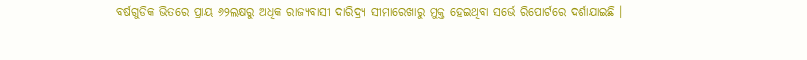ବର୍ଷଗୁଡିକ ଭିତରେ ପ୍ରାୟ ୬୨ଲକ୍ଷରୁ ଅଧିକ ରାଜ୍ୟବାସୀ ଦାରିଦ୍ର୍ୟ ସୀମାରେଖାରୁ ମୁକ୍ତ ହେଇଥିବା ସର୍ଭେ ରିପୋର୍ଟରେ ଦର୍ଶାଯାଇଛି ।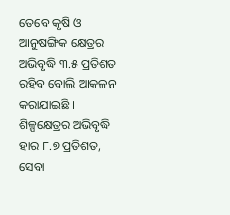ତେବେ କୃଷି ଓ ଆନୁଷଙ୍ଗିକ କ୍ଷେତ୍ରର ଅଭିବୃଦ୍ଧି ୩.୫ ପ୍ରତିଶତ ରହିବ ବୋଲି ଆକଳନ କରାଯାଇଛି । ଶିଳ୍ପକ୍ଷେତ୍ରର ଅଭିବୃଦ୍ଧି ହାର ୮.୭ ପ୍ରତିଶତ, ସେବା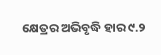କ୍ଷେତ୍ରର ଅଭିବୃଦ୍ଧି ହାର ୯.୨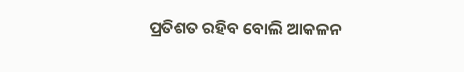ପ୍ରତିଶତ ରହିବ ବୋଲି ଆକଳନ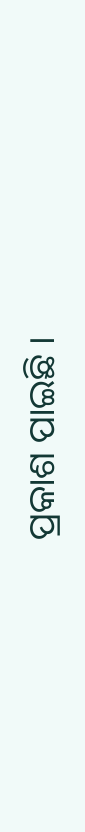ପ୍ରକାଶ ପାଇଛି ।